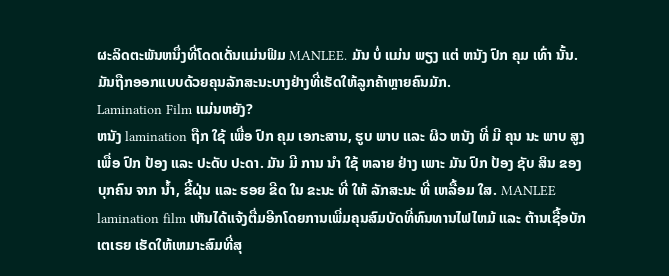ຜະລິດຕະພັນຫນຶ່ງທີ່ໂດດເດັ່ນແມ່ນຟິມ MANLEE. ມັນ ບໍ່ ແມ່ນ ພຽງ ແຕ່ ຫນັງ ປົກ ຄຸມ ເທົ່າ ນັ້ນ. ມັນຖືກອອກແບບດ້ວຍຄຸນລັກສະນະບາງຢ່າງທີ່ເຮັດໃຫ້ລູກຄ້າຫຼາຍຄົນມັກ.
Lamination Film ແມ່ນຫຍັງ?
ຫນັງ lamination ຖືກ ໃຊ້ ເພື່ອ ປົກ ຄຸມ ເອກະສານ, ຮູບ ພາບ ແລະ ຜິວ ຫນັງ ທີ່ ມີ ຄຸນ ນະ ພາບ ສູງ ເພື່ອ ປົກ ປ້ອງ ແລະ ປະດັບ ປະດາ. ມັນ ມີ ການ ນໍາ ໃຊ້ ຫລາຍ ຢ່າງ ເພາະ ມັນ ປົກ ປ້ອງ ຊັບ ສິນ ຂອງ ບຸກຄົນ ຈາກ ນ້ຳ, ຂີ້ຝຸ່ນ ແລະ ຮອຍ ຂີດ ໃນ ຂະນະ ທີ່ ໃຫ້ ລັກສະນະ ທີ່ ເຫລື້ອມ ໃສ. MANLEE lamination film ເຫັນໄດ້ແຈ້ງຕື່ມອີກໂດຍການເພີ່ມຄຸນສົມບັດທີ່ທົນທານໄຟໄຫມ້ ແລະ ຕ້ານເຊື້ອບັກເຕເຣຍ ເຮັດໃຫ້ເຫມາະສົມທີ່ສຸ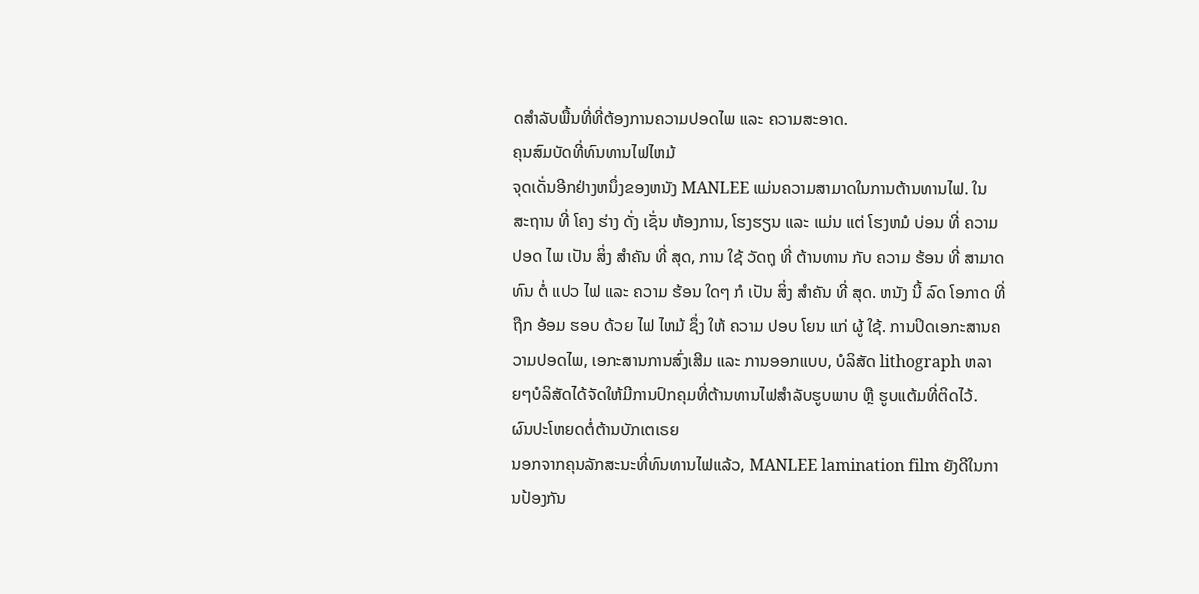ດສໍາລັບພື້ນທີ່ທີ່ຕ້ອງການຄວາມປອດໄພ ແລະ ຄວາມສະອາດ.
ຄຸນສົມບັດທີ່ທົນທານໄຟໄຫມ້
ຈຸດເດັ່ນອີກຢ່າງຫນຶ່ງຂອງຫນັງ MANLEE ແມ່ນຄວາມສາມາດໃນການຕ້ານທານໄຟ. ໃນ ສະຖານ ທີ່ ໂຄງ ຮ່າງ ດັ່ງ ເຊັ່ນ ຫ້ອງການ, ໂຮງຮຽນ ແລະ ແມ່ນ ແຕ່ ໂຮງຫມໍ ບ່ອນ ທີ່ ຄວາມ ປອດ ໄພ ເປັນ ສິ່ງ ສໍາຄັນ ທີ່ ສຸດ, ການ ໃຊ້ ວັດຖຸ ທີ່ ຕ້ານທານ ກັບ ຄວາມ ຮ້ອນ ທີ່ ສາມາດ ທົນ ຕໍ່ ແປວ ໄຟ ແລະ ຄວາມ ຮ້ອນ ໃດໆ ກໍ ເປັນ ສິ່ງ ສໍາຄັນ ທີ່ ສຸດ. ຫນັງ ນີ້ ລົດ ໂອກາດ ທີ່ ຖືກ ອ້ອມ ຮອບ ດ້ວຍ ໄຟ ໄຫມ້ ຊຶ່ງ ໃຫ້ ຄວາມ ປອບ ໂຍນ ແກ່ ຜູ້ ໃຊ້. ການປິດເອກະສານຄວາມປອດໄພ, ເອກະສານການສົ່ງເສີມ ແລະ ການອອກແບບ, ບໍລິສັດ lithograph ຫລາຍໆບໍລິສັດໄດ້ຈັດໃຫ້ມີການປົກຄຸມທີ່ຕ້ານທານໄຟສໍາລັບຮູບພາບ ຫຼື ຮູບແຕ້ມທີ່ຕິດໄວ້.
ຜົນປະໂຫຍດຕໍ່ຕ້ານບັກເຕເຣຍ
ນອກຈາກຄຸນລັກສະນະທີ່ທົນທານໄຟແລ້ວ, MANLEE lamination film ຍັງດີໃນການປ້ອງກັນ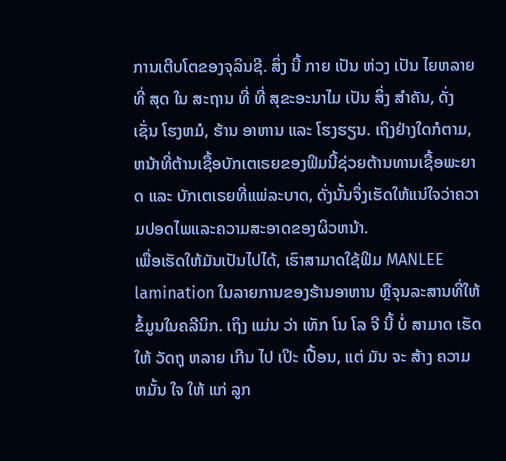ການເຕີບໂຕຂອງຈຸລິນຊີ. ສິ່ງ ນີ້ ກາຍ ເປັນ ຫ່ວງ ເປັນ ໄຍຫລາຍ ທີ່ ສຸດ ໃນ ສະຖານ ທີ່ ທີ່ ສຸຂະອະນາໄມ ເປັນ ສິ່ງ ສໍາຄັນ, ດັ່ງ ເຊັ່ນ ໂຮງຫມໍ, ຮ້ານ ອາຫານ ແລະ ໂຮງຮຽນ. ເຖິງຢ່າງໃດກໍຕາມ, ຫນ້າທີ່ຕ້ານເຊື້ອບັກເຕເຣຍຂອງຟິມນີ້ຊ່ວຍຕ້ານທານເຊື້ອພະຍາດ ແລະ ບັກເຕເຣຍທີ່ແພ່ລະບາດ, ດັ່ງນັ້ນຈຶ່ງເຮັດໃຫ້ແນ່ໃຈວ່າຄວາມປອດໄພແລະຄວາມສະອາດຂອງຜິວຫນ້າ.
ເພື່ອເຮັດໃຫ້ມັນເປັນໄປໄດ້, ເຮົາສາມາດໃຊ້ຟິມ MANLEE lamination ໃນລາຍການຂອງຮ້ານອາຫານ ຫຼືຈຸນລະສານທີ່ໃຫ້ຂໍ້ມູນໃນຄລີນິກ. ເຖິງ ແມ່ນ ວ່າ ເທັກ ໂນ ໂລ ຈີ ນີ້ ບໍ່ ສາມາດ ເຮັດ ໃຫ້ ວັດຖຸ ຫລາຍ ເກີນ ໄປ ເປິະ ເປື້ອນ, ແຕ່ ມັນ ຈະ ສ້າງ ຄວາມ ຫມັ້ນ ໃຈ ໃຫ້ ແກ່ ລູກ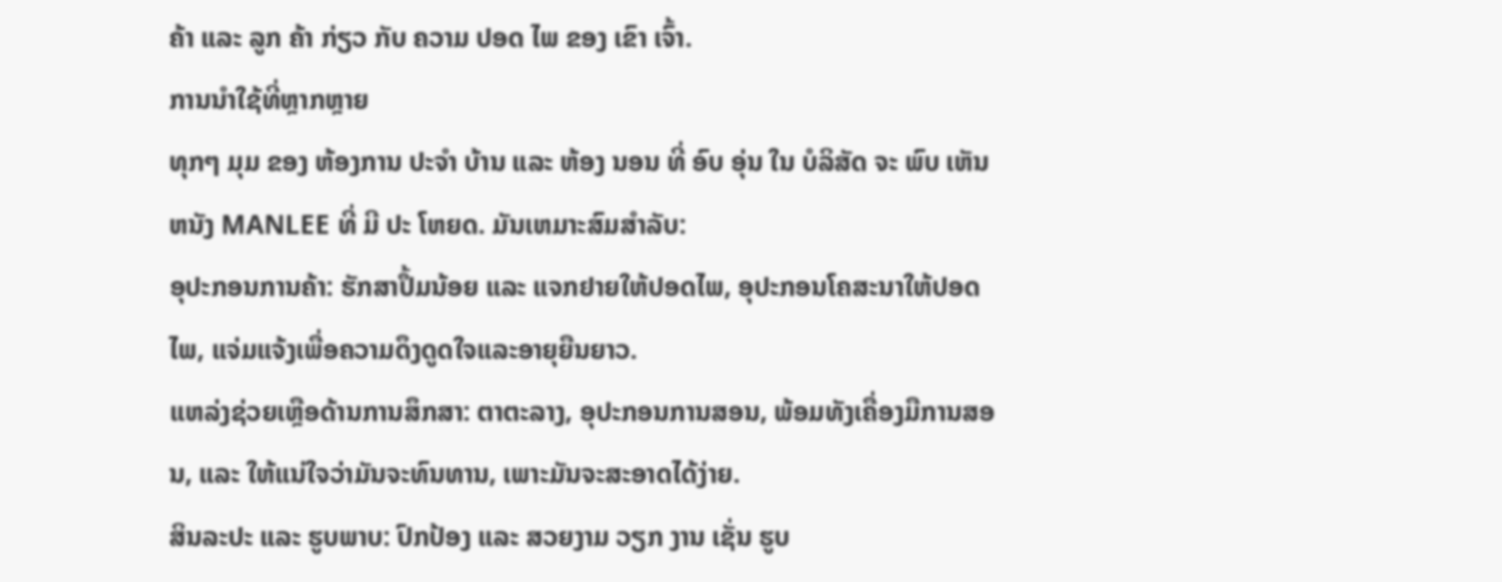ຄ້າ ແລະ ລູກ ຄ້າ ກ່ຽວ ກັບ ຄວາມ ປອດ ໄພ ຂອງ ເຂົາ ເຈົ້າ.
ການນໍາໃຊ້ທີ່ຫຼາກຫຼາຍ
ທຸກໆ ມຸມ ຂອງ ຫ້ອງການ ປະຈໍາ ບ້ານ ແລະ ຫ້ອງ ນອນ ທີ່ ອົບ ອຸ່ນ ໃນ ບໍລິສັດ ຈະ ພົບ ເຫັນ ຫນັງ MANLEE ທີ່ ມີ ປະ ໂຫຍດ. ມັນເຫມາະສົມສໍາລັບ:
ອຸປະກອນການຄ້າ: ຮັກສາປຶ້ມນ້ອຍ ແລະ ແຈກຢາຍໃຫ້ປອດໄພ, ອຸປະກອນໂຄສະນາໃຫ້ປອດໄພ, ແຈ່ມແຈ້ງເພື່ອຄວາມດຶງດູດໃຈແລະອາຍຸຍືນຍາວ.
ແຫລ່ງຊ່ວຍເຫຼືອດ້ານການສຶກສາ: ຕາຕະລາງ, ອຸປະກອນການສອນ, ພ້ອມທັງເຄື່ອງມືການສອນ, ແລະ ໃຫ້ແນ່ໃຈວ່າມັນຈະທົນທານ, ເພາະມັນຈະສະອາດໄດ້ງ່າຍ.
ສິນລະປະ ແລະ ຮູບພາບ: ປົກປ້ອງ ແລະ ສວຍງາມ ວຽກ ງານ ເຊັ່ນ ຮູບ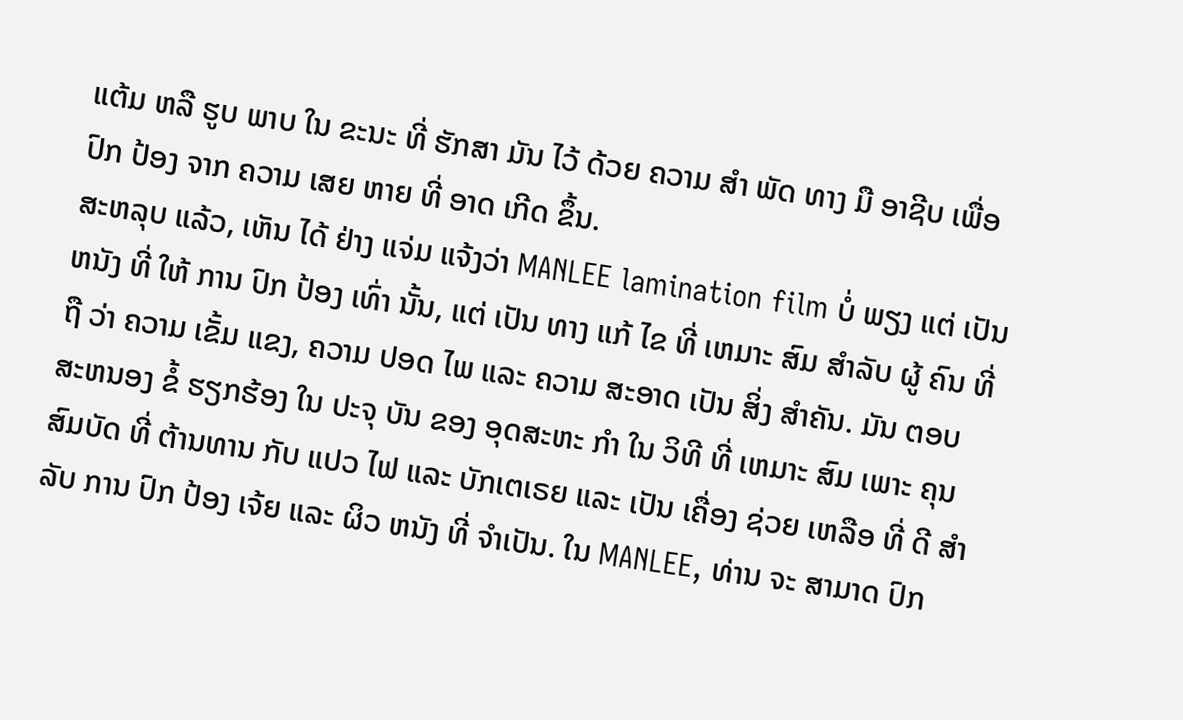ແຕ້ມ ຫລື ຮູບ ພາບ ໃນ ຂະນະ ທີ່ ຮັກສາ ມັນ ໄວ້ ດ້ວຍ ຄວາມ ສໍາ ພັດ ທາງ ມື ອາຊີບ ເພື່ອ ປົກ ປ້ອງ ຈາກ ຄວາມ ເສຍ ຫາຍ ທີ່ ອາດ ເກີດ ຂຶ້ນ.
ສະຫລຸບ ແລ້ວ, ເຫັນ ໄດ້ ຢ່າງ ແຈ່ມ ແຈ້ງວ່າ MANLEE lamination film ບໍ່ ພຽງ ແຕ່ ເປັນ ຫນັງ ທີ່ ໃຫ້ ການ ປົກ ປ້ອງ ເທົ່າ ນັ້ນ, ແຕ່ ເປັນ ທາງ ແກ້ ໄຂ ທີ່ ເຫມາະ ສົມ ສໍາລັບ ຜູ້ ຄົນ ທີ່ ຖື ວ່າ ຄວາມ ເຂັ້ມ ແຂງ, ຄວາມ ປອດ ໄພ ແລະ ຄວາມ ສະອາດ ເປັນ ສິ່ງ ສໍາຄັນ. ມັນ ຕອບ ສະຫນອງ ຂໍ້ ຮຽກຮ້ອງ ໃນ ປະຈຸ ບັນ ຂອງ ອຸດສະຫະ ກໍາ ໃນ ວິທີ ທີ່ ເຫມາະ ສົມ ເພາະ ຄຸນສົມບັດ ທີ່ ຕ້ານທານ ກັບ ແປວ ໄຟ ແລະ ບັກເຕເຣຍ ແລະ ເປັນ ເຄື່ອງ ຊ່ວຍ ເຫລືອ ທີ່ ດີ ສໍາລັບ ການ ປົກ ປ້ອງ ເຈ້ຍ ແລະ ຜິວ ຫນັງ ທີ່ ຈໍາເປັນ. ໃນ MANLEE, ທ່ານ ຈະ ສາມາດ ປົກ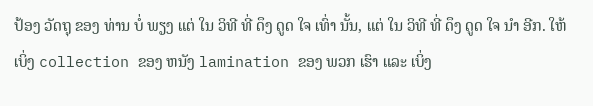ປ້ອງ ວັດຖຸ ຂອງ ທ່ານ ບໍ່ ພຽງ ແຕ່ ໃນ ວິທີ ທີ່ ດຶງ ດູດ ໃຈ ເທົ່າ ນັ້ນ, ແຕ່ ໃນ ວິທີ ທີ່ ດຶງ ດູດ ໃຈ ນໍາ ອີກ. ໃຫ້ ເບິ່ງ collection ຂອງ ຫນັງ lamination ຂອງ ພວກ ເຮົາ ແລະ ເບິ່ງ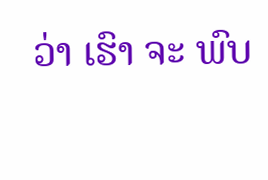ວ່າ ເຮົາ ຈະ ພົບ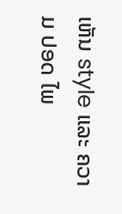ເຫັນ style ແລະ ຄວາມ ປອດ ໄພ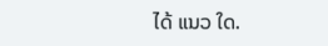ໄດ້ ແນວ ໃດ.